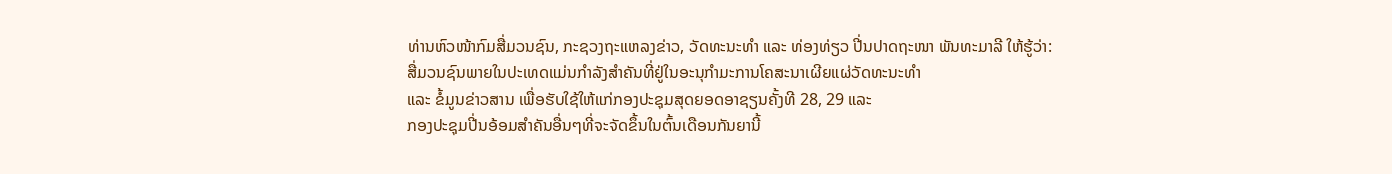ທ່ານຫົວໜ້າກົມສື່ມວນຊົນ, ກະຊວງຖະແຫລງຂ່າວ, ວັດທະນະທໍາ ແລະ ທ່ອງທ່ຽວ ປີ່ນປາດຖະໜາ ພັນທະມາລີ ໃຫ້ຮູ້ວ່າ:
ສື່ມວນຊົນພາຍໃນປະເທດແມ່ນກໍາລັງສໍາຄັນທີ່ຢູ່ໃນອະນຸກໍາມະການໂຄສະນາເຜີຍແຜ່ວັດທະນະທໍາ
ແລະ ຂໍ້ມູນຂ່າວສານ ເພື່ອຮັບໃຊ້ໃຫ້ແກ່ກອງປະຊຸມສຸດຍອດອາຊຽນຄັ້ງທີ 28, 29 ແລະ
ກອງປະຊຸມປີ່ນອ້ອມສໍາຄັນອື່ນໆທີ່ຈະຈັດຂຶ້ນໃນຕົ້ນເດືອນກັນຍານີ້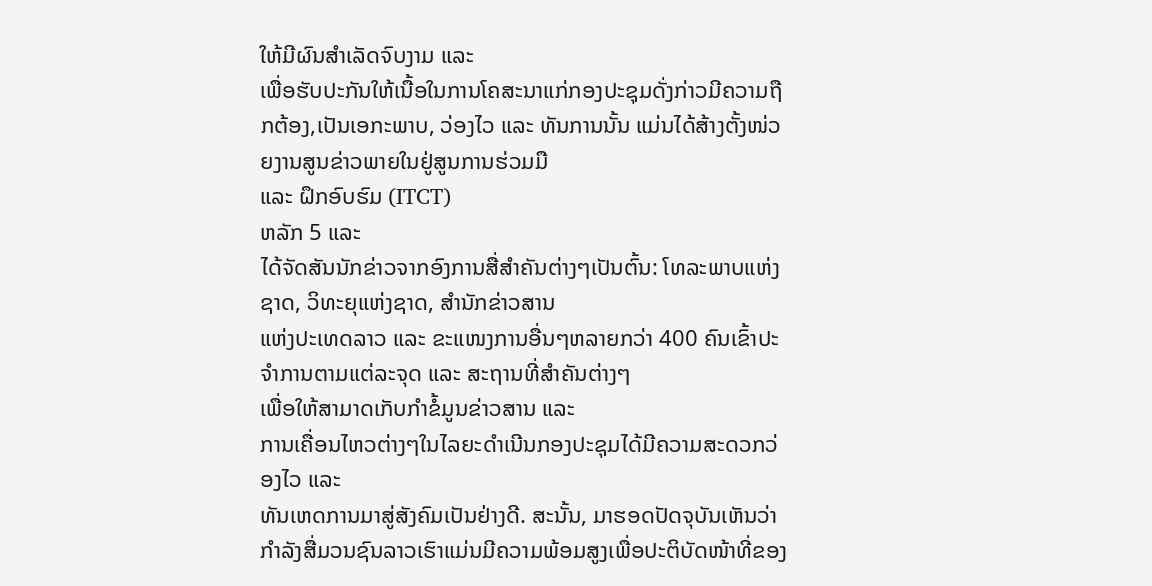ໃຫ້ມີຜົນສໍາເລັດຈົບງາມ ແລະ
ເພື່ອຮັບປະກັນໃຫ້ເນື້ອໃນການໂຄສະນາແກ່ກອງປະຊຸມດັ່ງກ່າວມີຄວາມຖືກຕ້ອງ,ເປັນເອກະພາບ, ວ່ອງໄວ ແລະ ທັນການນັ້ນ ແມ່ນໄດ້ສ້າງຕັ້ງໜ່ວຍງານສູນຂ່າວພາຍໃນຢູ່ສູນການຮ່ວມມື
ແລະ ຝຶກອົບຮົມ (ITCT)
ຫລັກ 5 ແລະ
ໄດ້ຈັດສັນນັກຂ່າວຈາກອົງການສື່ສໍາຄັນຕ່າງໆເປັນຕົ້ນ: ໂທລະພາບແຫ່ງຊາດ, ວິທະຍຸແຫ່ງຊາດ, ສໍານັກຂ່າວສານ
ແຫ່ງປະເທດລາວ ແລະ ຂະແໜງການອື່ນໆຫລາຍກວ່າ 400 ຄົນເຂົ້າປະຈໍາການຕາມແຕ່ລະຈຸດ ແລະ ສະຖານທີ່ສໍາຄັນຕ່າງໆ
ເພື່ອໃຫ້ສາມາດເກັບກໍາຂໍ້ມູນຂ່າວສານ ແລະ
ການເຄື່ອນໄຫວຕ່າງໆໃນໄລຍະດໍາເນີນກອງປະຊຸມໄດ້ມີຄວາມສະດວກວ່ອງໄວ ແລະ
ທັນເຫດການມາສູ່ສັງຄົມເປັນຢ່າງດີ. ສະນັ້ນ, ມາຮອດປັດຈຸບັນເຫັນວ່າກໍາລັງສື່ມວນຊົນລາວເຮົາແມ່ນມີຄວາມພ້ອມສູງເພື່ອປະຕິບັດໜ້າທີ່ຂອງ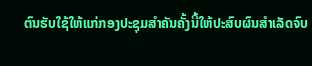ຕົນຮັບໃຊ້ໃຫ້ແກ່ກອງປະຊຸມສໍາຄັນຄັ້ງນີ້ໃຫ້ປະສົບຜົນສໍາເລັດຈົບ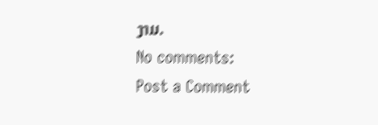ງາມ.
No comments:
Post a Comment